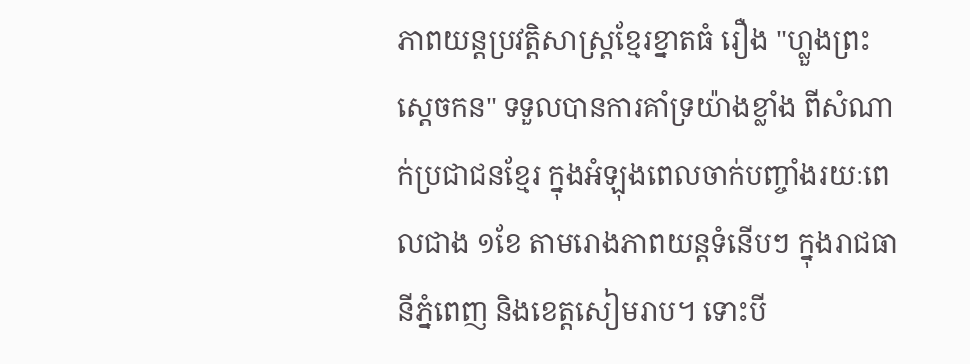ភាពយន្តប្រវត្តិសាស្ត្រខ្មែរខ្នាតធំ រឿង "ហ្លួងព្រះស្តេចកន" ទទួលបានការគាំទ្រយ៉ាងខ្លាំង ពីសំណាក់ប្រជាជនខ្មែរ ក្នុងអំឡុងពេលចាក់បញ្ចាំងរយៈពេលជាង ១ខែ តាមរោងភាពយន្តទំនើបៗ ក្នុងរាជធានីភ្នំពេញ និងខេត្តសៀមរាប។ ទោះបី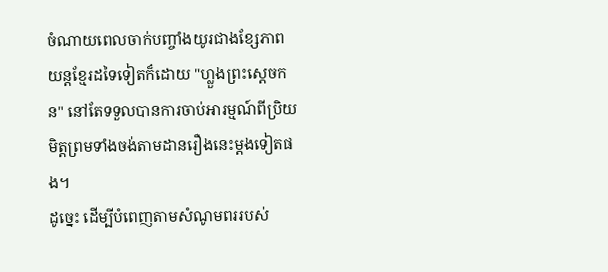ចំណាយពេលចាក់បញ្ចាំងយូរជាងខ្សែភាពយន្តខ្មែរដទៃទៀតក៏ដោយ "ហ្លួងព្រះស្តេចកន" នៅតែទទួលបានការចាប់អារម្មណ៍ពីប្រិយមិត្តព្រមទាំងចង់តាមដានរឿងនេះម្តងទៀតផង។
ដូច្នេះ ដើម្បីបំពេញតាមសំណូមពររបស់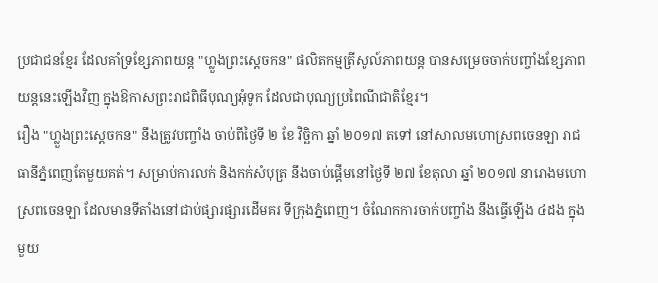ប្រជាជនខ្មែរ ដែលគាំទ្រខ្សែភាពយន្ត "ហ្លួងព្រះស្តេចកន" ផលិតកម្មត្រីសូល៍ភាពយន្ត បានសម្រេចចាក់បញ្ចាំងខ្សែភាពយន្តនេះឡើងវិញ ក្នុងឱកាសព្រះរាជពិធីបុណ្យអុំទូក ដែលជាបុណ្យប្រពៃណីជាតិខ្មែរ។
រឿង "ហ្លួងព្រះស្តេចកន" នឹងត្រូវបញ្ចាំង ចាប់ពីថ្ងៃទី ២ ខែ វិច្ឆិកា ឆ្នាំ ២០១៧ តទៅ នៅសាលមហោស្រពចេនឡា រាជធានីភ្នំពេញតែមួយគត់។ សម្រាប់ការលក់ និងកក់សំបុត្រ នឹងចាប់ផ្តើមនៅថ្ងៃទី ២៧ ខែតុលា ឆ្នាំ ២០១៧ នារោងមហោស្រពចេនឡា ដែលមានទីតាំងនៅជាប់ផ្សារផ្សារដើមគរ ទីក្រុងភ្នំពេញ។ ចំណែកការចាក់បញ្ចាំង នឹងធ្វើឡើង ៤ដង ក្នុងមួយ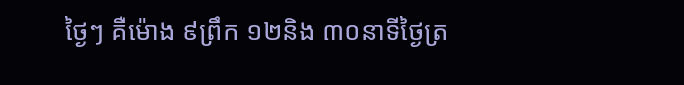ថ្ងៃៗ គឺម៉ោង ៩ព្រឹក ១២និង ៣០នាទីថ្ងៃត្រ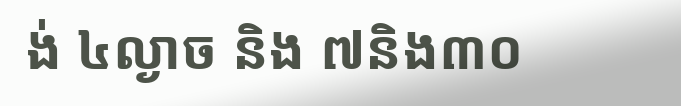ង់ ៤ល្ងាច និង ៧និង៣០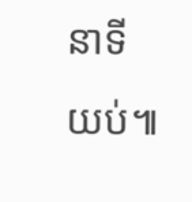នាទីយប់៕